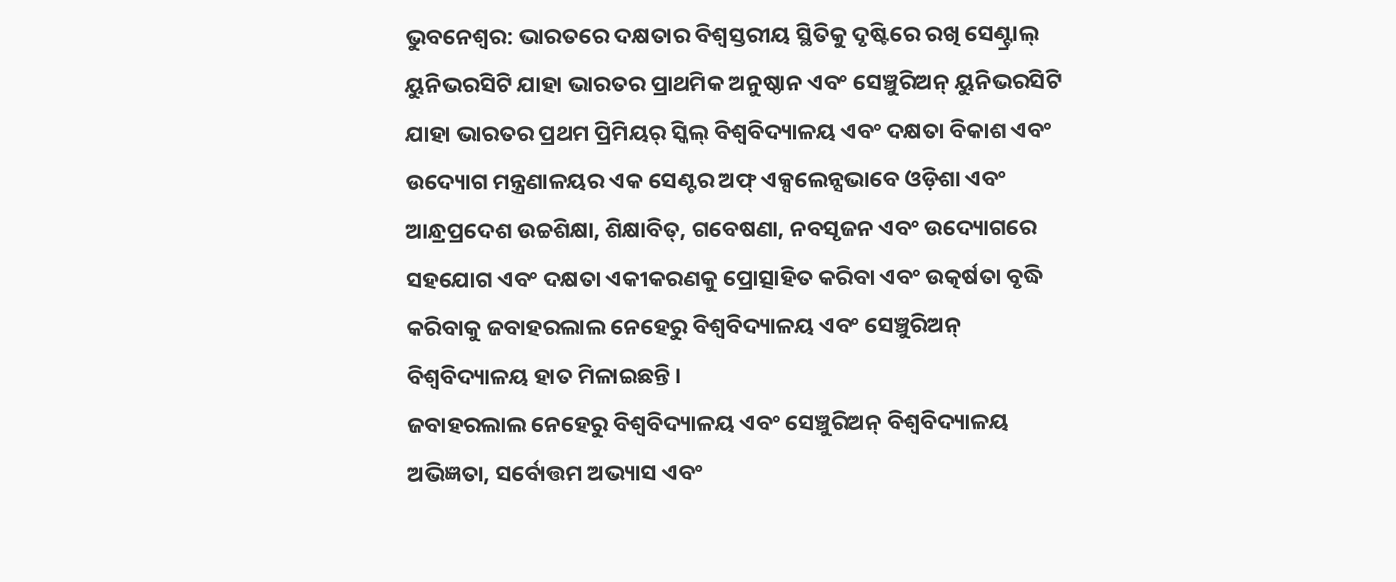ଭୁବନେଶ୍ୱର: ଭାରତରେ ଦକ୍ଷତାର ବିଶ୍ଵସ୍ତରୀୟ ସ୍ଥିତିକୁ ଦୃଷ୍ଟିରେ ରଖି ସେଣ୍ଟ୍ରାଲ୍ ୟୁନିଭରସିଟି ଯାହା ଭାରତର ପ୍ରାଥମିକ ଅନୁଷ୍ଠାନ ଏବଂ ସେଞ୍ଚୁରିଅନ୍ ୟୁନିଭରସିଟି ଯାହା ଭାରତର ପ୍ରଥମ ପ୍ରିମିୟର୍ ସ୍କିଲ୍ ବିଶ୍ୱବିଦ୍ୟାଳୟ ଏବଂ ଦକ୍ଷତା ବିକାଶ ଏବଂ ଉଦ୍ୟୋଗ ମନ୍ତ୍ରଣାଳୟର ଏକ ସେଣ୍ଟର ଅଫ୍ ଏକ୍ସଲେନ୍ସଭାବେ ଓଡ଼ିଶା ଏବଂ ଆନ୍ଧ୍ରପ୍ରଦେଶ ଉଚ୍ଚଶିକ୍ଷା, ଶିକ୍ଷାବିତ୍, ଗବେଷଣା, ନବସୃଜନ ଏବଂ ଉଦ୍ୟୋଗରେ ସହଯୋଗ ଏବଂ ଦକ୍ଷତା ଏକୀକରଣକୁ ପ୍ରୋତ୍ସାହିତ କରିବା ଏବଂ ଉତ୍କର୍ଷତା ବୃଦ୍ଧି କରିବାକୁ ଜବାହରଲାଲ ନେହେରୁ ବିଶ୍ୱବିଦ୍ୟାଳୟ ଏବଂ ସେଞ୍ଚୁରିଅନ୍ ବିଶ୍ୱବିଦ୍ୟାଳୟ ହାତ ମିଳାଇଛନ୍ତି ।
ଜବାହରଲାଲ ନେହେରୁ ବିଶ୍ୱବିଦ୍ୟାଳୟ ଏବଂ ସେଞ୍ଚୁରିଅନ୍ ବିଶ୍ୱବିଦ୍ୟାଳୟ ଅଭିଜ୍ଞତା, ସର୍ବୋତ୍ତମ ଅଭ୍ୟାସ ଏବଂ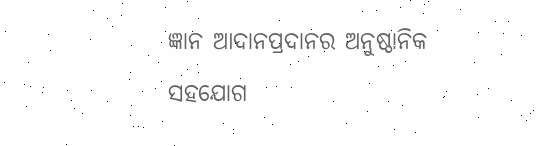ଜ୍ଞାନ ଆଦାନପ୍ରଦାନର ଅନୁଷ୍ଠାନିକ ସହଯୋଗ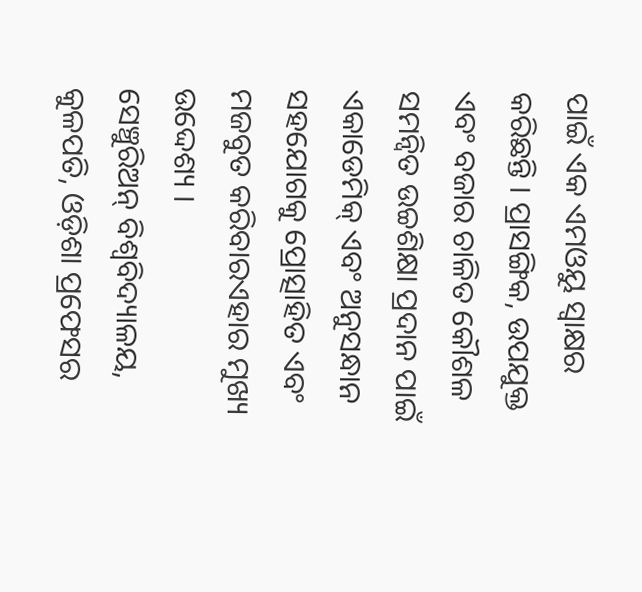ପାଇଁ ଏକ ଏମଓୟୁ ସ୍ୱାକ୍ଷର କରିଛନ୍ତି । ପ୍ରାସଙ୍ଗିକ, ଉପଯୁକ୍ତ ଏବଂ ବଜାର ଚାଳିତ କୌଶଳ ସମନ୍ୱିତ ଉଚ୍ଚଶିକ୍ଷା ପ୍ରଦାନ ପାଇଁ ଏକାଡେମିକ୍ ଏବଂ ଅନୁସନ୍ଧାନ ସହଯୋଗକୁ ପ୍ରୋତ୍ସାହିତ ଏବଂ ମଜବୁତ କରିବାରଏହାର ମୁଖ୍ୟ ଉଦ୍ଦେଶ୍ୟ ।
ସେଞ୍ଚୁରିଅନ୍ ବିଶ୍ୱବିଦ୍ୟାଳୟ, କୁଳପତି, ଓଡ଼ିଶା ପ୍ରଫେସର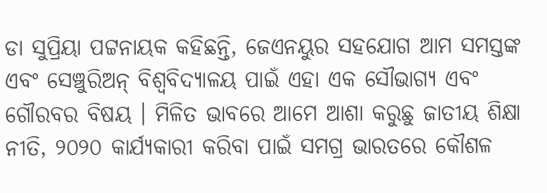ଡା ସୁପ୍ରିୟା ପଟ୍ଟନାୟକ କହିଛନ୍ତି, ଜେଏନୟୁର ସହଯୋଗ ଆମ ସମସ୍ତଙ୍କ ଏବଂ ସେଞ୍ଚୁରିଅନ୍ ବିଶ୍ୱବିଦ୍ୟାଳୟ ପାଇଁ ଏହା ଏକ ସୌଭାଗ୍ୟ ଏବଂ ଗୌରବର ବିଷୟ । ମିଳିତ ଭାବରେ ଆମେ ଆଶା କରୁଛୁ ଜାତୀୟ ଶିକ୍ଷା ନୀତି, ୨୦୨୦ କାର୍ଯ୍ୟକାରୀ କରିବା ପାଇଁ ସମଗ୍ର ଭାରତରେ କୌଶଳ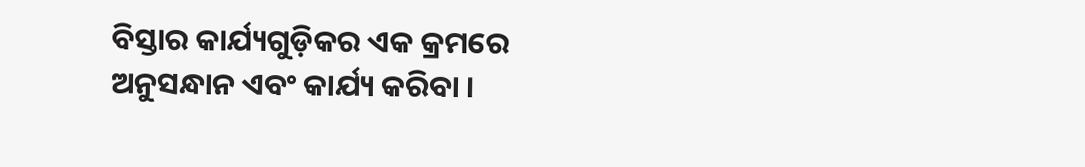ବିସ୍ତାର କାର୍ଯ୍ୟଗୁଡ଼ିକର ଏକ କ୍ରମରେ ଅନୁସନ୍ଧାନ ଏବଂ କାର୍ଯ୍ୟ କରିବା ।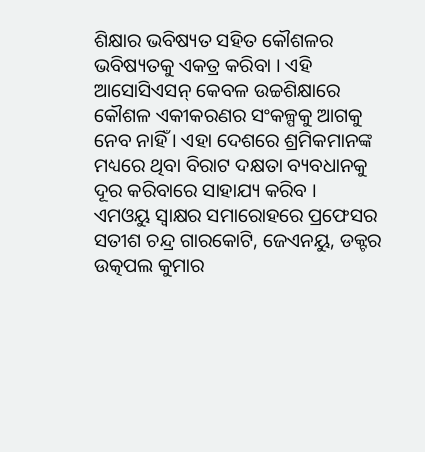ଶିକ୍ଷାର ଭବିଷ୍ୟତ ସହିତ କୌଶଳର ଭବିଷ୍ୟତକୁ ଏକତ୍ର କରିବା । ଏହି ଆସୋସିଏସନ୍ କେବଳ ଉଚ୍ଚଶିକ୍ଷାରେ କୌଶଳ ଏକୀକରଣର ସଂକଳ୍ପକୁ ଆଗକୁ ନେବ ନାହିଁ । ଏହା ଦେଶରେ ଶ୍ରମିକମାନଙ୍କ ମଧ୍ୟରେ ଥିବା ବିରାଟ ଦକ୍ଷତା ବ୍ୟବଧାନକୁ ଦୂର କରିବାରେ ସାହାଯ୍ୟ କରିବ ।
ଏମଓୟୁ ସ୍ୱାକ୍ଷର ସମାରୋହରେ ପ୍ରଫେସର ସତୀଶ ଚନ୍ଦ୍ର ଗାରକୋଟି, ଜେଏନୟୁ, ଡକ୍ଟର ଉତ୍କପଲ କୁମାର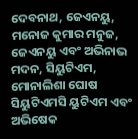ଦେବନାଥ, ଜେଏନୟୁ, ମନୋଜ କୁମାର ମନୁଜ, ଜେଏନୟୁ ଏବଂ ଅଭିନାଭ ମଦନ, ସିୟୁଟିଏମ, ମୋନାଲିଶା ଘୋଷ ସିୟୁଟିଏମସି ୟୁଟିଏମ ଏବଂ ଅଭିଷେକ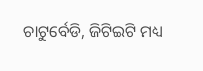ଚାଟୁର୍ବେଡି, ଜିଟିଇଟି ମଧ୍ୟ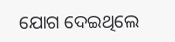ଯୋଗ ଦେଇଥିଲେ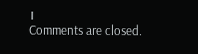।
Comments are closed.